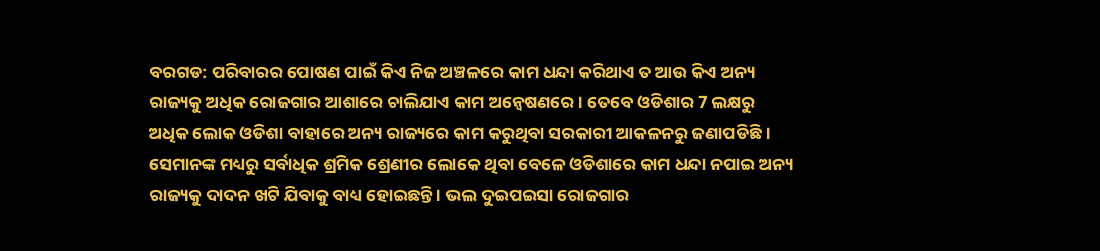ବରଗଡ: ପରିବାରର ପୋଷଣ ପାଇଁ କିଏ ନିଜ ଅଞ୍ଚଳରେ କାମ ଧନ୍ଦା କରିଥାଏ ତ ଆଉ କିଏ ଅନ୍ୟ ରାଜ୍ୟକୁ ଅଧିକ ରୋଜଗାର ଆଶାରେ ଚାଲିଯାଏ କାମ ଅନ୍ବେଷଣରେ । ତେବେ ଓଡିଶାର 7 ଲକ୍ଷରୁ ଅଧିକ ଲୋକ ଓଡିଶା ବାହାରେ ଅନ୍ୟ ରାଜ୍ୟରେ କାମ କରୁଥିବା ସରକାରୀ ଆକଳନରୁ ଜଣାପଡିଛି । ସେମାନଙ୍କ ମଧ୍ୟରୁ ସର୍ବାଧିକ ଶ୍ରମିକ ଶ୍ରେଣୀର ଲୋକେ ଥିବା ବେଳେ ଓଡିଶାରେ କାମ ଧନ୍ଦା ନପାଇ ଅନ୍ୟ ରାଜ୍ୟକୁ ଦାଦନ ଖଟି ଯିବାକୁ ବାଧ୍ୟ ହୋଇଛନ୍ତି । ଭଲ ଦୁଇପଇସା ରୋଜଗାର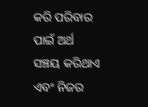କରି ପରିବାର ପାଇଁ ଅର୍ଥ ସଞ୍ଚୟ କରିଥାଏ ଏବଂ ନିଜର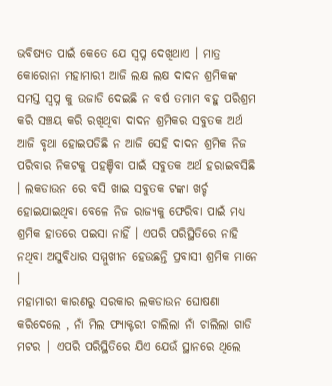ଭବିଷ୍ୟତ ପାଇଁ କେତେ ଯେ ସ୍ଵପ୍ନ ଦେଖିଥାଏ । ମାତ୍ର କୋରୋନା ମହାମାରୀ ଆଜି ଲକ୍ଷ ଲକ୍ଷ ଦାଦନ ଶ୍ରମିକଙ୍କ ସମସ୍ତ ସ୍ଵପ୍ନ କୁ ଉଜାଡି ଦେଇଛି ନ ବର୍ଷ ତମାମ ବହୁ ପରିଶ୍ରମ କରି ସଞ୍ଚୟ କରି ରଖିଥିବା ଦାଦନ ଶ୍ରମିକର ସବୁତକ ଅର୍ଥ ଆଜି ବୃଥା ହୋଇପଡିଛି ନ ଆଜି ସେହି ଦାଦନ ଶ୍ରମିକ ନିଜ ପରିବାର ନିକଟକୁ ପହଞ୍ଚିବା ପାଇଁ ସବୁତକ ଅର୍ଥ ହରାଇବସିଛି । ଲକଡାଉନ ରେ ବସି ଖାଇ ସବୁତକ ଟଙ୍କା ଖର୍ଚ୍ଚ ହୋଇଯାଇଥିବା ବେଳେ ନିଜ ରାଜ୍ୟକୁ ଫେରିବା ପାଇଁ ମଧ୍ୟ ଶ୍ରମିକ ହାତରେ ପଇସା ନାହିଁ । ଏପରି ପରିସ୍ଥିତିରେ ନାହି ନଥିବା ଅସୁବିଧାର ସମ୍ମୁଖୀନ ହେଉଛନ୍ତି ପ୍ରବାସୀ ଶ୍ରମିକ ମାନେ ।
ମହାମାରୀ କାରଣରୁ ସରକାର ଲକଡାଉନ ଘୋଷଣା କରିଦେଲେ , ନାଁ ମିଲ ଫ୍ୟାକ୍ଟରୀ ଚାଲିଲା ନାଁ ଚାଲିଲା ଗାଡି ମଟର | ଏପରି ପରିସ୍ଥିତିରେ ଯିଏ ଯେଉଁ ସ୍ଥାନରେ ଥିଲେ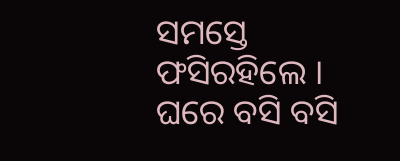ସମସ୍ତେ ଫସିରହିଲେ । ଘରେ ବସି ବସି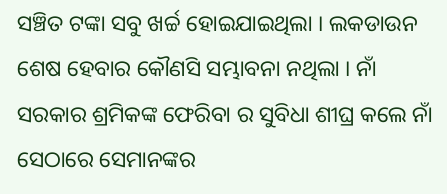ସଞ୍ଚିତ ଟଙ୍କା ସବୁ ଖର୍ଚ୍ଚ ହୋଇଯାଇଥିଲା । ଲକଡାଉନ ଶେଷ ହେବାର କୌଣସି ସମ୍ଭାବନା ନଥିଲା । ନାଁ ସରକାର ଶ୍ରମିକଙ୍କ ଫେରିବା ର ସୁବିଧା ଶୀଘ୍ର କଲେ ନାଁ ସେଠାରେ ସେମାନଙ୍କର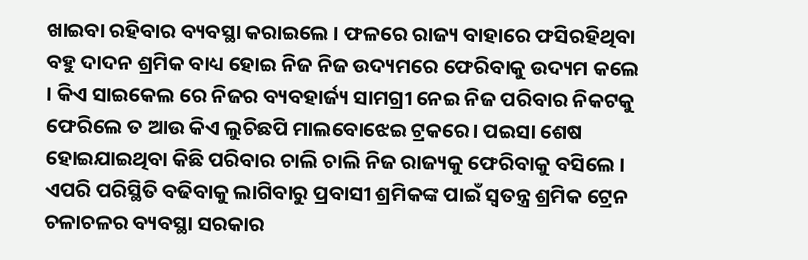ଖାଇବା ରହିବାର ବ୍ୟବସ୍ଥା କରାଇଲେ । ଫଳରେ ରାଜ୍ୟ ବାହାରେ ଫସିରହିଥିବା ବହୁ ଦାଦନ ଶ୍ରମିକ ବାଧ୍ୟ ହୋଇ ନିଜ ନିଜ ଉଦ୍ୟମରେ ଫେରିବାକୁ ଉଦ୍ୟମ କଲେ । କିଏ ସାଇକେଲ ରେ ନିଜର ବ୍ୟବହାର୍ଜ୍ୟ ସାମଗ୍ରୀ ନେଇ ନିଜ ପରିବାର ନିକଟକୁ ଫେରିଲେ ତ ଆଉ କିଏ ଲୁଚିଛପି ମାଲବୋଝେଇ ଟ୍ରକରେ। ପଇସା ଶେଷ ହୋଇଯାଇଥିବା କିଛି ପରିବାର ଚାଲି ଚାଲି ନିଜ ରାଜ୍ୟକୁ ଫେରିବାକୁ ବସିଲେ । ଏପରି ପରିସ୍ଥିତି ବଢିବାକୁ ଲାଗିବାରୁ ପ୍ରବାସୀ ଶ୍ରମିକଙ୍କ ପାଇଁ ସ୍ଵତନ୍ତ୍ର ଶ୍ରମିକ ଟ୍ରେନ ଚଳାଚଳର ବ୍ୟବସ୍ଥା ସରକାର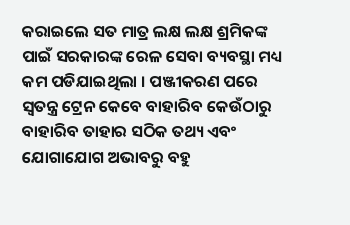କରାଇଲେ ସତ ମାତ୍ର ଲକ୍ଷ ଲକ୍ଷ ଶ୍ରମିକଙ୍କ ପାଇଁ ସରକାରଙ୍କ ରେଳ ସେବା ବ୍ୟବସ୍ଥା ମଧ୍ୟ କମ ପଡିଯାଇଥିଲା । ପଞ୍ଜୀକରଣ ପରେ ସ୍ଵତନ୍ତ୍ର ଟ୍ରେନ କେବେ ବାହାରିବ କେଉଁଠାରୁ ବାହାରିବ ତାହାର ସଠିକ ତଥ୍ୟ ଏବଂ ଯୋଗାଯୋଗ ଅଭାବରୁ ବହୁ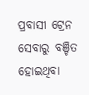ପ୍ରବାସୀ ଟ୍ରେନ ସେବାରୁ ବଞ୍ଚିତ ହୋଇଥିବା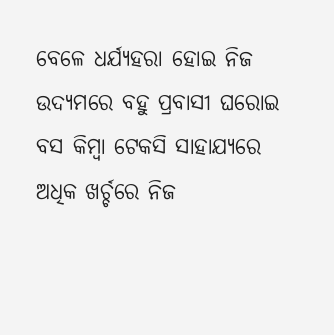ବେଳେ ଧର୍ଯ୍ୟହରା ହୋଇ ନିଜ ଉଦ୍ୟମରେ ବହୁ ପ୍ରବାସୀ ଘରୋଇ ବସ କିମ୍ବା ଟେକସି ସାହାଯ୍ୟରେ ଅଧିକ ଖର୍ଚ୍ଚରେ ନିଜ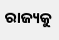ରାଜ୍ୟକୁ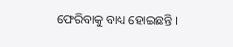ଫେରିବାକୁ ବାଧ୍ୟ ହୋଇଛନ୍ତି ।